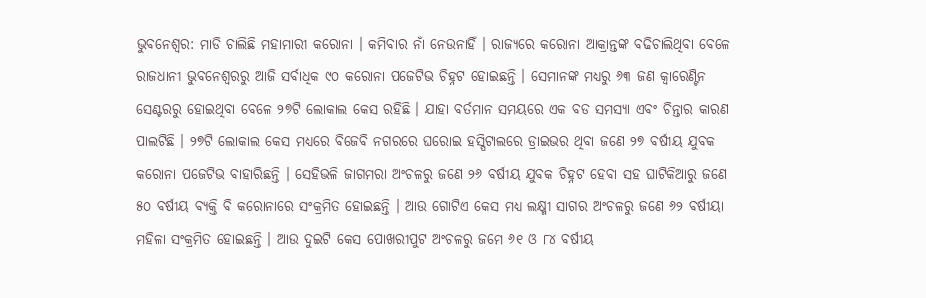ଭୁବନେଶ୍ୱର: ମାଡି ଚାଲିଛି ମହାମାରୀ କରୋନା । କମିବାର ନାଁ ନେଉନାହିଁ । ରାଜ୍ୟରେ କରୋନା ଆକ୍ରାନ୍ତଙ୍କ ବଢିଚାଲିଥିବା ବେଳେ ରାଜଧାନୀ ଭୁବନେଶ୍ୱରରୁ ଆଜି ସର୍ବାଧିକ ୯୦ କରୋନା ପଜେଟିଭ ଚିହ୍ନଟ ହୋଇଛନ୍ତି । ସେମାନଙ୍କ ମଧ୍ୟରୁ ୬୩ ଜଣ କ୍ୱାରେଣ୍ଟିନ ସେଣ୍ଟରରୁ ହୋଇଥିବା ବେଳେ ୨୭ଟି ଲୋକାଲ କେସ ରହିଛି । ଯାହା ବର୍ତମାନ ସମୟରେ ଏକ ବଡ ସମସ୍ୟା ଏବଂ ଚିନ୍ତାର କାରଣ ପାଲଟିଛି । ୨୭ଟି ଲୋକାଲ କେସ ମଧ୍ୟରେ ବିଜେବି ନଗରରେ ଘରୋଇ ହସ୍ପିଟାଲରେ ଡ୍ରାଇଭର ଥିବା ଜଣେ ୨୭ ବର୍ଷୀୟ ଯୁବକ କରୋନା ପଜେଟିଭ ବାହାରିଛନ୍ତି । ସେହିଭଳି ଜାଗମରା ଅଂଚଳରୁ ଜଣେ ୨୬ ବର୍ଷୀୟ ଯୁବକ ଚିହ୍ନଟ ହେବା ସହ ଘାଟିକିଆରୁ ଜଣେ ୫୦ ବର୍ଷୀୟ ବ୍ୟକ୍ତି ବି କରୋନାରେ ସଂକ୍ରମିତ ହୋଇଛନ୍ତି । ଆଉ ଗୋଟିଏ କେସ ମଧ୍ୟ ଲକ୍ଷ୍ମୀ ସାଗର ଅଂଚଳରୁ ଜଣେ ୬୨ ବର୍ଷୀୟା ମହିଳା ସଂକ୍ରମିତ ହୋଇଛନ୍ତି । ଆଉ ଦୁଇଟି କେସ ପୋଖରୀପୁଟ ଅଂଚଳରୁ ଜମେ ୬୧ ଓ ୮୪ ବର୍ଷୀୟ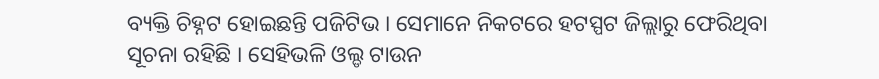ବ୍ୟକ୍ତି ଚିହ୍ନଟ ହୋଇଛନ୍ତି ପଜିଟିଭ । ସେମାନେ ନିକଟରେ ହଟସ୍ପଟ ଜିଲ୍ଲାରୁ ଫେରିଥିବା ସୂଚନା ରହିଛି । ସେହିଭଳି ଓଲ୍ଡ ଟାଉନ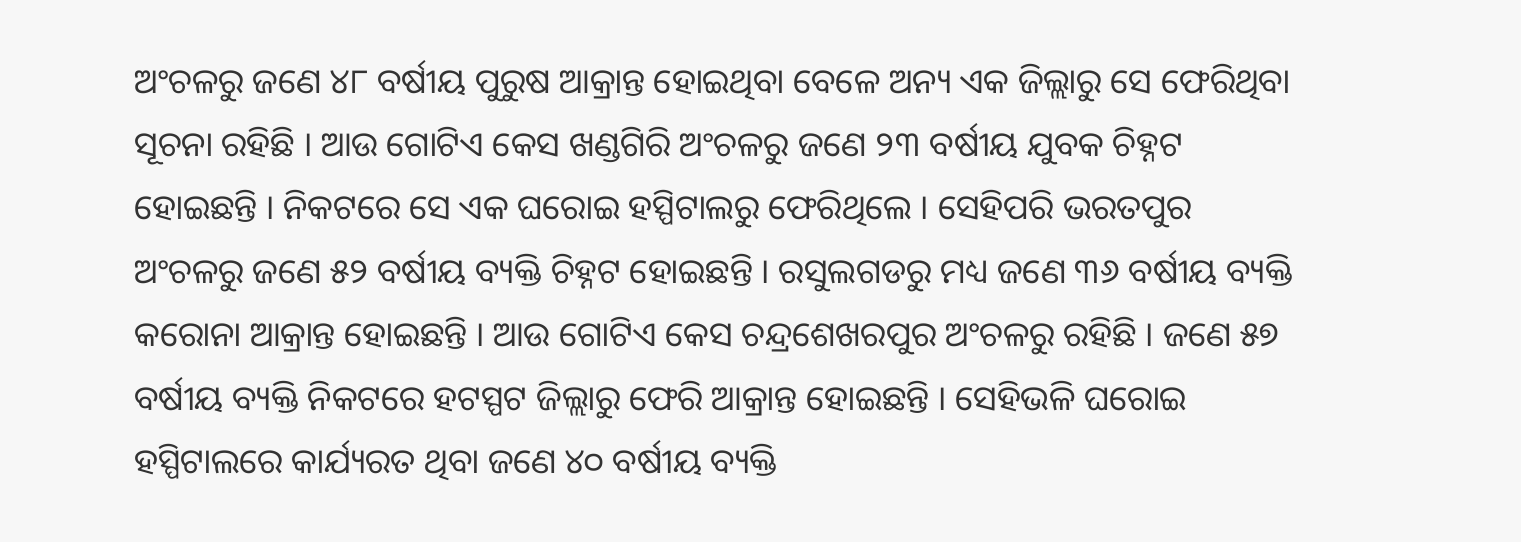ଅଂଚଳରୁ ଜଣେ ୪୮ ବର୍ଷୀୟ ପୁରୁଷ ଆକ୍ରାନ୍ତ ହୋଇଥିବା ବେଳେ ଅନ୍ୟ ଏକ ଜିଲ୍ଲାରୁ ସେ ଫେରିଥିବା ସୂଚନା ରହିଛି । ଆଉ ଗୋଟିଏ କେସ ଖଣ୍ଡଗିରି ଅଂଚଳରୁ ଜଣେ ୨୩ ବର୍ଷୀୟ ଯୁବକ ଚିହ୍ନଟ ହୋଇଛନ୍ତି । ନିକଟରେ ସେ ଏକ ଘରୋଇ ହସ୍ପିଟାଲରୁ ଫେରିଥିଲେ । ସେହିପରି ଭରତପୁର ଅଂଚଳରୁ ଜଣେ ୫୨ ବର୍ଷୀୟ ବ୍ୟକ୍ତି ଚିହ୍ନଟ ହୋଇଛନ୍ତି । ରସୁଲଗଡରୁ ମଧ୍ୟ ଜଣେ ୩୬ ବର୍ଷୀୟ ବ୍ୟକ୍ତି କରୋନା ଆକ୍ରାନ୍ତ ହୋଇଛନ୍ତି । ଆଉ ଗୋଟିଏ କେସ ଚନ୍ଦ୍ରଶେଖରପୁର ଅଂଚଳରୁ ରହିଛି । ଜଣେ ୫୭ ବର୍ଷୀୟ ବ୍ୟକ୍ତି ନିକଟରେ ହଟସ୍ପଟ ଜିଲ୍ଲାରୁ ଫେରି ଆକ୍ରାନ୍ତ ହୋଇଛନ୍ତି । ସେହିଭଳି ଘରୋଇ ହସ୍ପିଟାଲରେ କାର୍ଯ୍ୟରତ ଥିବା ଜଣେ ୪୦ ବର୍ଷୀୟ ବ୍ୟକ୍ତି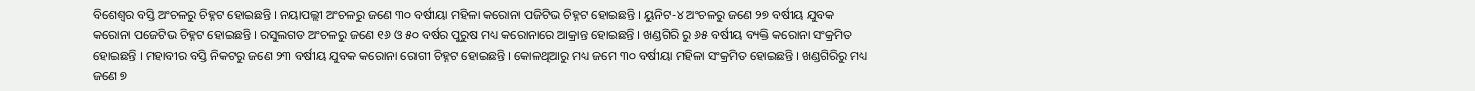ବିଶେଶ୍ୱର ବସ୍ତି ଅଂଚଳରୁ ଚିହ୍ନଟ ହୋଇଛନ୍ତି । ନୟାପଲ୍ଲୀ ଅଂଚଳରୁ ଜଣେ ୩୦ ବର୍ଷୀୟା ମହିଳା କରୋନା ପଜିଟିଭ ଚିହ୍ନଟ ହୋଇଛନ୍ତି । ୟୁନିଟ-୪ ଅଂଚଳରୁ ଜଣେ ୨୭ ବର୍ଷୀୟ ଯୁବକ କରୋନା ପଜେଟିଭ ଚିହ୍ନଟ ହୋଇଛନ୍ତି । ରସୁଲଗଡ ଅଂଚଳରୁ ଜଣେ ୧୬ ଓ ୫୦ ବର୍ଷର ପୁରୁଷ ମଧ୍ୟ କରୋନାରେ ଆକ୍ରାନ୍ତ ହୋଇଛନ୍ତି । ଖଣ୍ଡଗିରି ରୁ ୬୫ ବର୍ଷୀୟ ବ୍ୟକ୍ତି କରୋନା ସଂକ୍ରମିତ ହୋଇଛନ୍ତି । ମହାବୀର ବସ୍ତି ନିକଟରୁ ଜଣେ ୨୩ ବର୍ଷୀୟ ଯୁବକ କରୋନା ରୋଗୀ ଚିହ୍ନଟ ହୋଇଛନ୍ତି । କୋଳଥିଆରୁ ମଧ୍ୟ ଜମେ ୩୦ ବର୍ଷୀୟା ମହିଳା ସଂକ୍ରମିତ ହୋଇଛନ୍ତି । ଖଣ୍ଡଗିରିରୁ ମଧ୍ୟ ଜଣେ ୭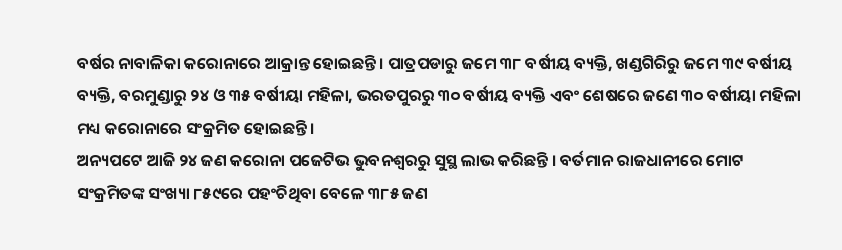ବର୍ଷର ନାବାଳିକା କରୋନାରେ ଆକ୍ରାନ୍ତ ହୋଇଛନ୍ତି । ପାତ୍ରପଡାରୁ ଜମେ ୩୮ ବର୍ଷୀୟ ବ୍ୟକ୍ତି, ଖଣ୍ଡଗିରିରୁ ଜମେ ୩୯ ବର୍ଷୀୟ ବ୍ୟକ୍ତି, ବରମୁଣ୍ଡାରୁ ୨୪ ଓ ୩୫ ବର୍ଷୀୟା ମହିଳା, ଭରତପୁରରୁ ୩୦ ବର୍ଷୀୟ ବ୍ୟକ୍ତି ଏବଂ ଶେଷରେ ଜଣେ ୩୦ ବର୍ଷୀୟା ମହିଳା ମଧ୍ୟ କରୋନାରେ ସଂକ୍ରମିତ ହୋଇଛନ୍ତି ।
ଅନ୍ୟପଟେ ଆଜି ୨୪ ଜଣ କରୋନା ପଜେଟିଭ ଭୁବନଶ୍ୱରରୁ ସୁସ୍ଥ ଲାଭ କରିଛନ୍ତି । ବର୍ତମାନ ରାଜଧାନୀରେ ମୋଟ ସଂକ୍ରମିତଙ୍କ ସଂଖ୍ୟା ୮୫୯ରେ ପହଂଚିଥିବା ବେଳେ ୩୮୫ ଜଣ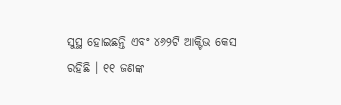ସୁସ୍ଥ ହୋଇଛନ୍ତି ଏବଂ ୪୬୨ଟି ଆକ୍ଟିଭ କେସ ରହିଛି । ୧୧ ଜଣଙ୍କ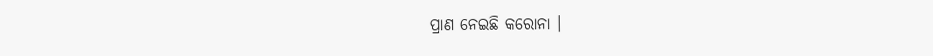ପ୍ରାଣ ନେଇଛି କରୋନା ।